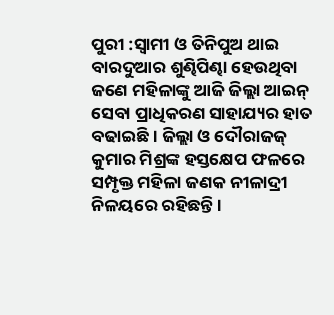ପୁରୀ :ସ୍ୱାମୀ ଓ ତିନିପୁଅ ଥାଇ ବାରଦୁଆର ଶୁଣ୍ଢିପିଣ୍ଢା ହେଉଥିବା ଜଣେ ମହିଳାଙ୍କୁ ଆଜି ଜିଲ୍ଲା ଆଇନ୍ ସେବା ପ୍ରାଧିକରଣ ସାହାଯ୍ୟର ହାତ ବଢାଇଛି । ଜିଲ୍ଲା ଓ ଦୌରାଜଜ୍ କୁମାର ମିଶ୍ରଙ୍କ ହସ୍ତକ୍ଷେପ ଫଳରେ ସମ୍ପୃକ୍ତ ମହିଳା ଜଣକ ନୀଳାଦ୍ରୀ ନିଳୟରେ ରହିଛନ୍ତି ।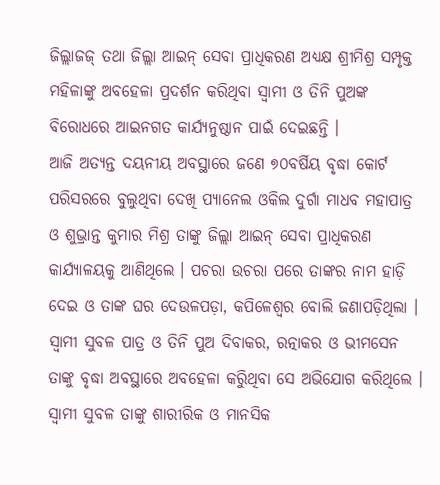ଜିଲ୍ଲାଜଜ୍ ତଥା ଜିଲ୍ଲା ଆଇନ୍ ସେବା ପ୍ରାଧିକରଣ ଅଧ୍ୟକ୍ଷ ଶ୍ରୀମିଶ୍ର ସମ୍ପୃକ୍ତ ମହିଳାଙ୍କୁ ଅବହେଳା ପ୍ରଦର୍ଶନ କରିଥିବା ସ୍ୱାମୀ ଓ ତିନି ପୁଅଙ୍କ ବିରୋଧରେ ଆଇନଗତ କାର୍ଯ୍ୟନୁଷ୍ଠାନ ପାଇଁ ଦେଇଛନ୍ତି ।
ଆଜି ଅତ୍ୟନ୍ତ ଦୟନୀୟ ଅବସ୍ଥାରେ ଜଣେ ୭୦ବର୍ଷିୟ ବୃଦ୍ଧା କୋର୍ଟ ପରିସରରେ ବୁଲୁଥିବା ଦେଖି ପ୍ୟାନେଲ ଓକିଲ ଦୁର୍ଗା ମାଧବ ମହାପାତ୍ର ଓ ଶୁଭ୍ରାନ୍ତ କୁମାର ମିଶ୍ର ତାଙ୍କୁ ଜିଲ୍ଲା ଆଇନ୍ ସେବା ପ୍ରାଧିକରଣ କାର୍ଯ୍ୟାଳୟକୁ ଆଣିଥିଲେ । ପଚରା ଉଚରା ପରେ ତାଙ୍କର ନାମ ହାଡ଼ି ଦେଇ ଓ ତାଙ୍କ ଘର ଦେଉଳପଡ଼ା, କପିଳେଶ୍ୱର ବୋଲି ଜଣାପଡ଼ିଥିଲା । ସ୍ୱାମୀ ସୁବଳ ପାତ୍ର ଓ ତିନି ପୁଅ ଦିବାକର, ରତ୍ନାକର ଓ ଭୀମସେନ ତାଙ୍କୁ ବୃଦ୍ଧା ଅବସ୍ଥାରେ ଅବହେଳା କରିୁଥିବା ସେ ଅଭିଯୋଗ କରିଥିଲେ । ସ୍ୱାମୀ ସୁବଳ ତାଙ୍କୁ ଶାରୀରିକ ଓ ମାନସିକ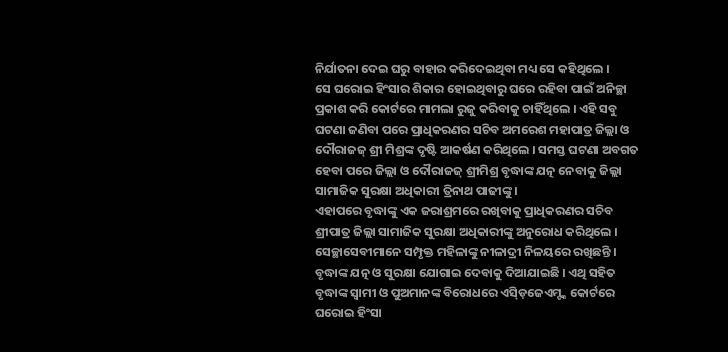ନିର୍ଯାତନା ଦେଇ ଘରୁ ବାହାର କରିଦେଇଥିବା ମଧ୍ୟ ସେ କହିଥିଲେ ।
ସେ ଘରୋଇ ହିଂସାର ଶିକାର ହୋଇଥିବାରୁ ଘରେ ରହିବା ପାଇଁ ଅନିଚ୍ଛା ପ୍ରକାଶ କରି କୋର୍ଟରେ ମାମଲା ରୁଜୁ କରିବାକୁ ଚାହିଁଥିଲେ । ଏହି ସବୁ ଘଟଣା ଜଣିବା ପରେ ପ୍ରାଧିକରଣର ସଚିବ ଅମରେଶ ମହାପାତ୍ର ଜିଲ୍ଲା ଓ ଦୌରାଜଜ୍ ଶ୍ରୀ ମିଶ୍ରଙ୍କ ଦୃଷ୍ଟି ଆକର୍ଷଣ କରିଥିଲେ । ସମସ୍ତ ଘଟଣା ଅବଗତ ହେବା ପରେ ଜିଲ୍ଲା ଓ ଦୌରାଜଜ୍ ଶ୍ରୀମିଶ୍ର ବୃଦ୍ଧାଙ୍କ ଯତ୍ନ ନେବାକୁ ଜିଲ୍ଲା ସାମାଜିକ ସୁରକ୍ଷା ଅଧିକାରୀ ତ୍ରିନାଥ ପାଢୀଙ୍କୁ ।
ଏହାପରେ ବୃଦ୍ଧାଙ୍କୁ ଏକ ଜରାଶ୍ରମରେ ରଖିବାକୁ ପ୍ରାଧିକରଣର ସଚିବ ଶ୍ରୀପାତ୍ର ଜିଲ୍ଲା ସାମାଜିକ ସୁରକ୍ଷା ଅଧିକାରୀଙ୍କୁ ଅନୁରୋଧ କରିଥିଲେ । ସେଚ୍ଛାସେବୀମାନେ ସମ୍ପୃକ୍ତ ମହିଳାଙ୍କୁ ନୀଳାଦ୍ରୀ ନିଳୟରେ ରଖିଛନ୍ତି । ବୃଦ୍ଧାଙ୍କ ଯତ୍ନ ଓ ସୁରକ୍ଷା ଯୋଗାଇ ଦେବାକୁ ଦିଆଯାଇଛି । ଏଥି ସହିତ ବୃଦ୍ଧାଙ୍କ ସ୍ୱାମୀ ଓ ପୁଅମାନଙ୍କ ବିରୋଧରେ ଏସ୍ଡ଼ିଜେଏମ୍ଙ୍କ କୋର୍ଟରେ ଘରୋଇ ହିଂସା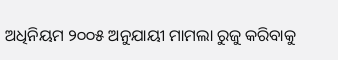ଅଧିନିୟମ ୨୦୦୫ ଅନୁଯାୟୀ ମାମଲା ରୁଜୁ କରିବାକୁ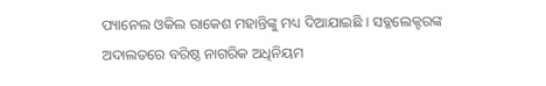ପ୍ୟାନେଲ ଓକିଲ ରାକେଶ ମହାନ୍ତିଙ୍କୁ ମଧ୍ୟ ଦିଆଯାଇଛି । ସବ୍କଲେକ୍ଟରଙ୍କ ଅଦାଲତରେ ବରିଷ୍ଠ ନାଗରିକ ଅଧିନିୟମ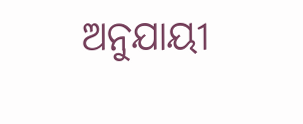ଅନୁଯାୟୀ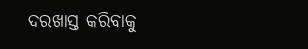ଦରଖାସ୍ତ କରିବାକୁ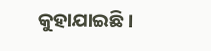କୁହାଯାଇଛି ।